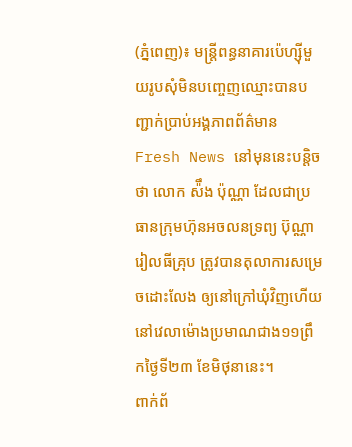(ភ្នំពេញ)៖ មន្ត្រីពន្ធនាគារប៉េហ្ស៊ីមួយរូបសុំមិនបញ្ចេញឈ្មោះបានបញ្ជាក់ប្រាប់អង្គភាពព័ត៌មាន Fresh News នៅមុននេះបន្តិចថា លោក ស៉ឹង ប៉ុណ្ណា ដែលជាប្រធានក្រុមហ៊ុនអចលនទ្រព្យ ប៊ុណ្ណា រៀលធីគ្រុប ត្រូវបានតុលាការសម្រេចដោះលែង ឲ្យនៅក្រៅឃុំវិញហើយ នៅវេលាម៉ោងប្រមាណជាង១១ព្រឹកថ្ងៃទី២៣ ខែមិថុនានេះ។
ពាក់ព័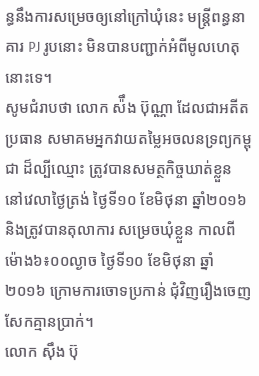ន្ធនឹងការសម្រេចឲ្យនៅក្រៅឃុំនេះ មន្រ្តីពន្ធនាគារ PJ រូបនោះ មិនបានបញ្ជាក់អំពីមូលហេតុនោះទេ។
សូមជំរាបថា លោក ស៉ឹង ប៊ុណ្ណា ដែលជាអតីតប្រធាន សមាគមអ្នកវាយតម្លៃអចលនទ្រព្យកម្ពុជា ដ៏ល្បីឈ្មោះ ត្រូវបានសមត្ថកិច្ចឃាត់ខ្លួន នៅវេលាថ្ងៃត្រង់ ថ្ងៃទី១០ ខែមិថុនា ឆ្នាំ២០១៦ និងត្រូវបានតុលាការ សម្រេចឃុំខ្លួន កាលពីម៉ោង៦៖០០ល្ងាច ថ្ងៃទី១០ ខែមិថុនា ឆ្នាំ២០១៦ ក្រោមការចោទប្រកាន់ ជុំវិញរឿងចេញសែកគ្មានប្រាក់។
លោក ស៊ឹង ប៊ុ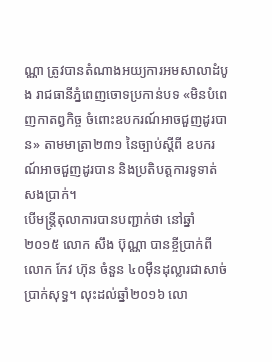ណ្ណា ត្រូវបានតំណាងអយ្យការអមសាលាដំបូង រាជធានីភ្នំពេញចោទប្រកាន់បទ «មិនបំពេញកាតព្វកិច្ច ចំពោះឧបករណ៍អាចជួញដូរបាន» តាមមាត្រា២៣១ នៃច្បាប់ស្តីពី ឧបករណ៍អាចជួញដូរបាន និងប្រតិបត្តការទូទាត់សងប្រាក់។
បើមន្រ្តីតុលាការបានបញ្ជាក់ថា នៅឆ្នាំ២០១៥ លោក សឹង ប៊ុណ្ណា បានខ្ចីប្រាក់ពី លោក កែវ ហ៊ុន ចំនួន ៤០ម៉ឺនដុល្លារជាសាច់ប្រាក់សុទ្ធ។ លុះដល់ឆ្នាំ២០១៦ លោ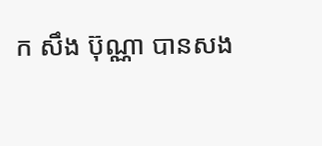ក សឹង ប៊ុណ្ណា បានសង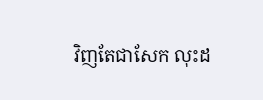វិញតែជាសែក លុះដ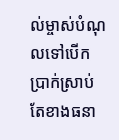ល់ម្ចាស់បំណុលទៅបើកប្រាក់ស្រាប់ តែខាងធនា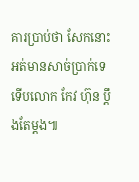គារប្រាប់ថា សែកនោះអត់មានសាច់ប្រាក់ទេ ទើបលោក កែវ ហ៊ុន ប្ដឹងតែម្ដង៕